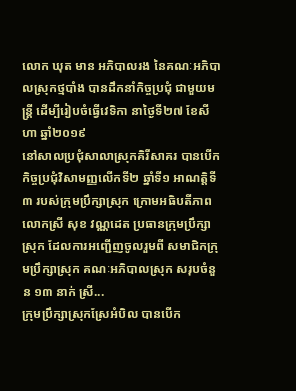លោក ឃុត មាន អភិបាលរង នៃគណៈអភិបាលស្រុកថ្មបាំង បានដឹកនាំកិច្ចប្រជុំ ជាមួយមន្រ្តី ដើម្បីរៀបចំធ្វើវេទិកា នាថ្ងៃទី២៧ ខែសីហា ឆ្នាំ២០១៩
នៅសាលប្រជុំសាលាស្រុកគិរីសាគរ បានបើកកិច្ចប្រជុំវិសាមញ្ញលើកទី២ ឆ្នាំទី១ អាណត្តិទី៣ របស់ក្រុមប្រឹក្សាស្រុក ក្រោមអធិបតីភាព លោកស្រី សុខ វណ្ណដេត ប្រធានក្រុមប្រឹក្សាស្រុក ដែលការអញ្ជើញចូលរួមពី សមាជិកក្រុមប្រឹក្សាស្រុក គណៈអភិបាលស្រុក សរុបចំនួន ១៣ នាក់ ស្រី...
ក្រុមប្រឹក្សាស្រុកស្រែអំបិល បានបើក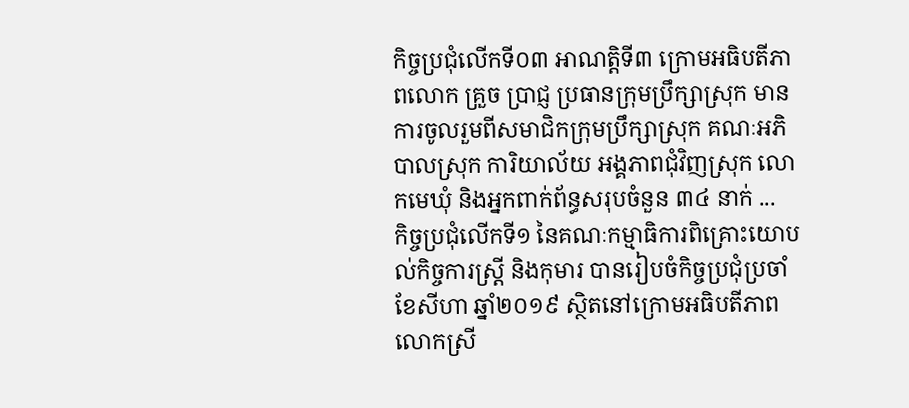កិច្ចប្រជុំលើកទី០៣ អាណត្តិទី៣ ក្រោមអធិបតីភាពលោក គ្រួច ប្រាជ្ញ ប្រធានក្រុមប្រឹក្សាស្រុក មានការចូលរួមពីសមាជិកក្រុមប្រឹក្សាស្រុក គណៈអភិបាលស្រុក ការិយាល័យ អង្គភាពជុំវិញស្រុក លោកមេឃុំ និងអ្នកពាក់ព័ន្ធសរុបចំនួន ៣៤ នាក់ ...
កិច្ចប្រជុំលើកទី១ នៃគណៈកម្មាធិការពិគ្រោះយោបល់កិច្ចការស្រ្តី និងកុមារ បានរៀបចំកិច្ចប្រជុំប្រចាំខែសីហា ឆ្នាំ២០១៩ ស្ថិតនៅក្រោមអធិបតីភាព លោកស្រី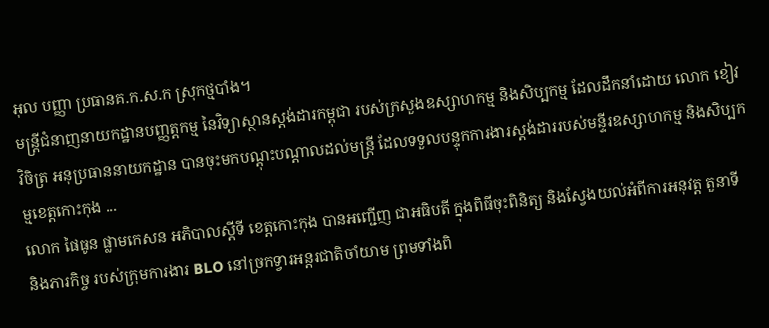អុល បញ្ញា ប្រធានគ.ក.ស.ក ស្រុកថ្មបាំង។
មន្ត្រីជំនាញនាយកដ្ឋានបញ្ញត្តកម្ម នៃវិទ្យាស្ថានស្តង់ដារកម្ពុជា របស់ក្រសួងឧស្សាហកម្ម និងសិប្បកម្ម ដែលដឹកនាំដោយ លោក ខៀវ វិចិត្រ អនុប្រធាននាយកដ្ឋាន បានចុះមកបណ្តុះបណ្តាលដល់មន្រ្តី ដែលទទួលបន្ទុកការងារស្តង់ដាររបស់មន្ទីរឧស្សាហកម្ម និងសិប្បកម្មខេត្តកោះកុង ...
លោក ផៃធូន ផ្លាមកេសន អភិបាលស្ដីទី ខេត្តកោះកុង បានអញ្ជើញ ជាអធិបតី ក្នុងពិធីចុះពិនិត្យ និងស្វែងយល់អំពីការអនុវត្ត តួនាទី និងភារកិច្ច របស់ក្រុមការងារ BLO នៅច្រកទ្វារអន្តរជាតិចាំយាម ព្រមទាំងពិ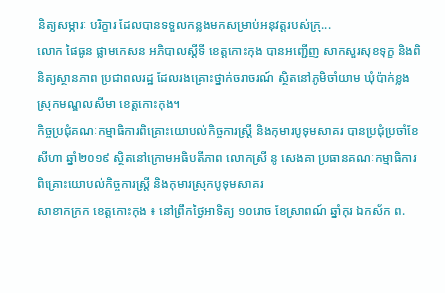និត្យសម្ភារៈ បរិក្ខារ ដែលបានទទួលកន្លងមកសម្រាប់អនុវត្តរបស់ក្រុ...
លោក ផៃធូន ផ្លាមកេសន អភិបាលស្ដីទី ខេត្តកោះកុង បានអញ្ជើញ សាកសួរសុខទុក្ខ និងពិនិត្យស្ថានភាព ប្រជាពលរដ្ឋ ដែលរងគ្រោះថ្នាក់ចរាចរណ៍ ស្ថិតនៅភូមិចាំយាម ឃុំប៉ាក់ខ្លង ស្រុកមណ្ឌលសីមា ខេត្តកោះកុង។
កិច្ចប្រជុំគណៈកម្មាធិការពិគ្រោះយោបល់កិច្ចការស្រ្តី និងកុមារបូទុមសាគរ បានប្រជុំប្រចាំខែសីហា ឆ្នាំ២០១៩ ស្ថិតនៅក្រោមអធិបតីភាព លោកស្រី នូ សេងគា ប្រធានគណៈកម្មាធិការពិគ្រោះយោបល់កិច្ចការស្រ្តី និងកុមារស្រុកបូទុមសាគរ
សាខាកក្រក ខេត្តកោះកុង ៖ នៅព្រឹកថ្ងៃអាទិត្យ ១០រោច ខែស្រាពណ៍ ឆ្នាំកុរ ឯកស័ក ព.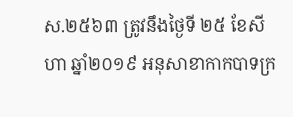ស.២៥៦៣ ត្រូវនឹងថ្ងៃទី ២៥ ខែសីហា ឆ្នាំ២០១៩ អនុសាខាកាកបាទក្រ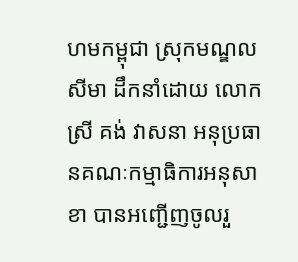ហមកម្ពុជា ស្រុកមណ្ឌលសីមា ដឹកនាំដោយ លោកស្រី គង់ វាសនា អនុប្រធានគណៈកម្មាធិការអនុសាខា បានអញ្ជើញចូលរួ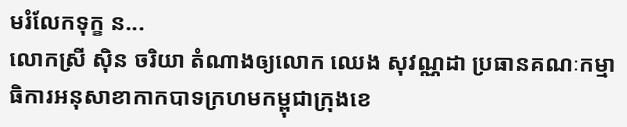មរំលែកទុក្ខ ន...
លោកស្រី ស៊ិន ចរិយា តំណាងឲ្យលោក ឈេង សុវណ្ណដា ប្រធានគណៈកម្មាធិការអនុសាខាកាកបាទក្រហមកម្ពុជាក្រុងខេ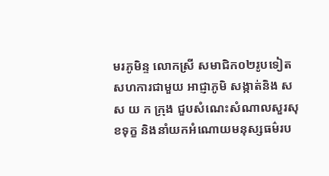មរភូមិន្ទ លោកស្រី សមាជិក០២រូបទៀត សហការជាមួយ អាជ្ញាភូមិ សង្កាត់និង ស ស យ ក ក្រុង ជួបសំណេះសំណាលសួរសុខទុក្ខ និងនាំយកអំណោយមនុស្សធម៌រប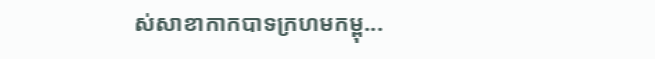ស់សាខាកាកបាទក្រហមកម្ពុ...